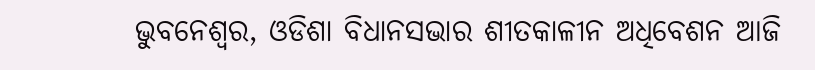ଭୁବନେଶ୍ୱର, ଓଡିଶା ବିଧାନସଭାର ଶୀତକାଳୀନ ଅଧିବେଶନ ଆଜି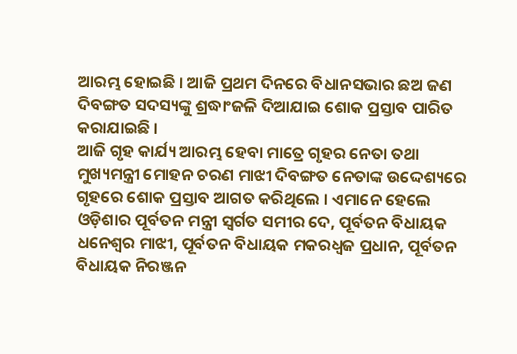ଆରମ୍ଭ ହୋଇଛି । ଆଜି ପ୍ରଥମ ଦିନରେ ବିଧାନସଭାର ଛଅ ଜଣ ଦିବଙ୍ଗତ ସଦସ୍ୟଙ୍କୁ ଶ୍ରଦ୍ଧାଂଜଳି ଦିଆଯାଇ ଶୋକ ପ୍ରସ୍ତାବ ପାରିତ କରାଯାଇଛି ।
ଆଜି ଗୃହ କାର୍ଯ୍ୟ ଆରମ୍ଭ ହେବା ମାତ୍ରେ ଗୃହର ନେତା ତଥା ମୁଖ୍ୟମନ୍ତ୍ରୀ ମୋହନ ଚରଣ ମାଝୀ ଦିବଙ୍ଗତ ନେତାଙ୍କ ଉଦ୍ଦେଶ୍ୟରେ ଗୃହରେ ଶୋକ ପ୍ରସ୍ତାବ ଆଗତ କରିଥିଲେ । ଏମାନେ ହେଲେ ଓଡ଼ିଶାର ପୂର୍ବତନ ମନ୍ତ୍ରୀ ସ୍ବର୍ଗତ ସମୀର ଦେ, ପୂର୍ବତନ ବିଧାୟକ ଧନେଶ୍ୱର ମାଝୀ, ପୂର୍ବତନ ବିଧାୟକ ମକରଧ୍ୱଜ ପ୍ରଧାନ, ପୂର୍ବତନ ବିଧାୟକ ନିରଞ୍ଜନ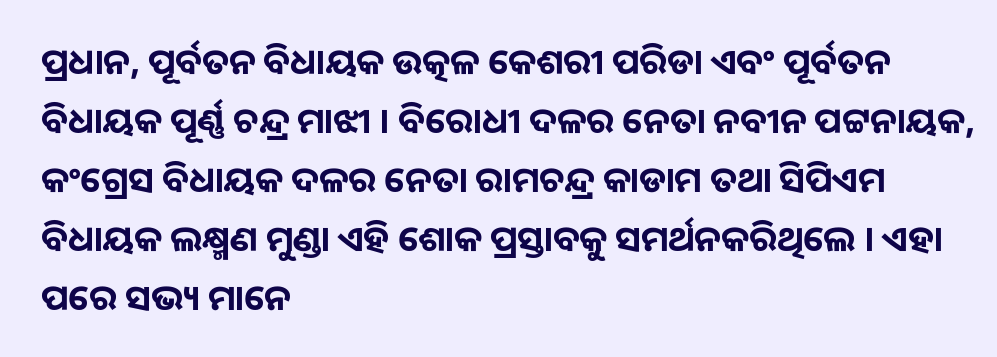ପ୍ରଧାନ, ପୂର୍ବତନ ବିଧାୟକ ଉତ୍କଳ କେଶରୀ ପରିଡା ଏବଂ ପୂର୍ବତନ ବିଧାୟକ ପୂର୍ଣ୍ଣ ଚନ୍ଦ୍ର ମାଝୀ । ବିରୋଧୀ ଦଳର ନେତା ନବୀନ ପଟ୍ଟନାୟକ, କଂଗ୍ରେସ ବିଧାୟକ ଦଳର ନେତା ରାମଚନ୍ଦ୍ର କାଡାମ ତଥା ସିପିଏମ ବିଧାୟକ ଲକ୍ଷ୍ମଣ ମୁଣ୍ଡା ଏହି ଶୋକ ପ୍ରସ୍ତାବକୁ ସମର୍ଥନକରିଥିଲେ । ଏହା ପରେ ସଭ୍ୟ ମାନେ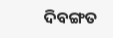ଦିବଙ୍ଗତ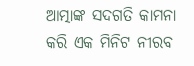ଆତ୍ମାଙ୍କ ସଦଗତି କାମନା କରି ଏକ ମିନିଟ ନୀରବ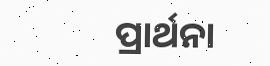ପ୍ରାର୍ଥନା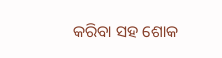କରିବା ସହ ଶୋକ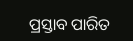ପ୍ରସ୍ତାବ ପାରିତ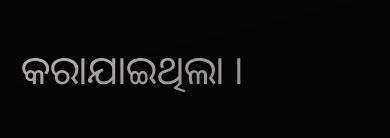କରାଯାଇଥିଲା ।